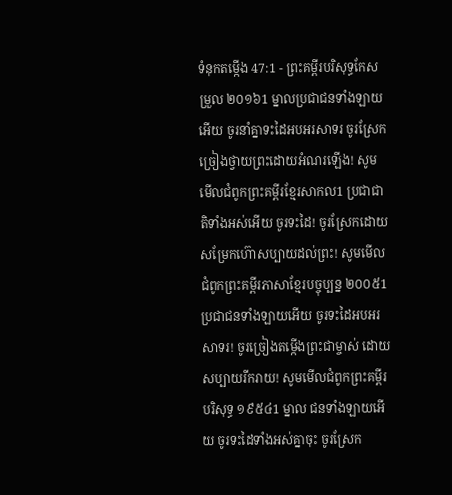ទំនុកតម្កើង 47:1 - ព្រះគម្ពីរបរិសុទ្ធកែសម្រួល ២០១៦1 ម្នាលប្រជាជនទាំងឡាយអើយ ចូរនាំគ្នាទះដៃអបអរសាទរ ចូរស្រែកច្រៀងថ្វាយព្រះដោយអំណរឡើង! សូមមើលជំពូកព្រះគម្ពីរខ្មែរសាកល1 ប្រជាជាតិទាំងអស់អើយ ចូរទះដៃ! ចូរស្រែកដោយសម្រែកហ៊ោសប្បាយដល់ព្រះ! សូមមើលជំពូកព្រះគម្ពីរភាសាខ្មែរបច្ចុប្បន្ន ២០០៥1 ប្រជាជនទាំងឡាយអើយ ចូរទះដៃអបអរសាទរ! ចូរច្រៀងតម្កើងព្រះជាម្ចាស់ ដោយសប្បាយរីករាយ! សូមមើលជំពូកព្រះគម្ពីរបរិសុទ្ធ ១៩៥៤1 ម្នាល ជនទាំងឡាយអើយ ចូរទះដៃទាំងអស់គ្នាចុះ ចូរស្រែក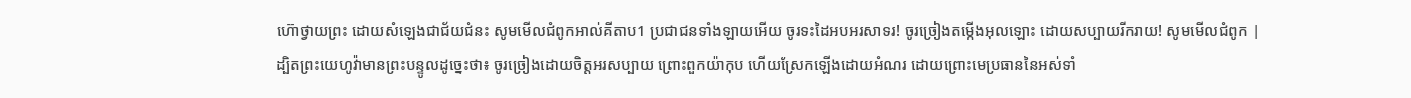ហ៊ោថ្វាយព្រះ ដោយសំឡេងជាជ័យជំនះ សូមមើលជំពូកអាល់គីតាប1 ប្រជាជនទាំងឡាយអើយ ចូរទះដៃអបអរសាទរ! ចូរច្រៀងតម្កើងអុលឡោះ ដោយសប្បាយរីករាយ! សូមមើលជំពូក |
ដ្បិតព្រះយេហូវ៉ាមានព្រះបន្ទូលដូច្នេះថា៖ ចូរច្រៀងដោយចិត្តអរសប្បាយ ព្រោះពួកយ៉ាកុប ហើយស្រែកឡើងដោយអំណរ ដោយព្រោះមេប្រធាននៃអស់ទាំ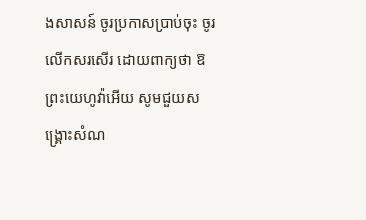ងសាសន៍ ចូរប្រកាសប្រាប់ចុះ ចូរលើកសរសើរ ដោយពាក្យថា ឱព្រះយេហូវ៉ាអើយ សូមជួយសង្គ្រោះសំណ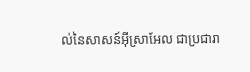ល់នៃសាសន៍អ៊ីស្រាអែល ជាប្រជារា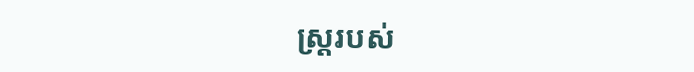ស្ត្ររបស់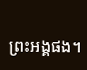ព្រះអង្គផង។